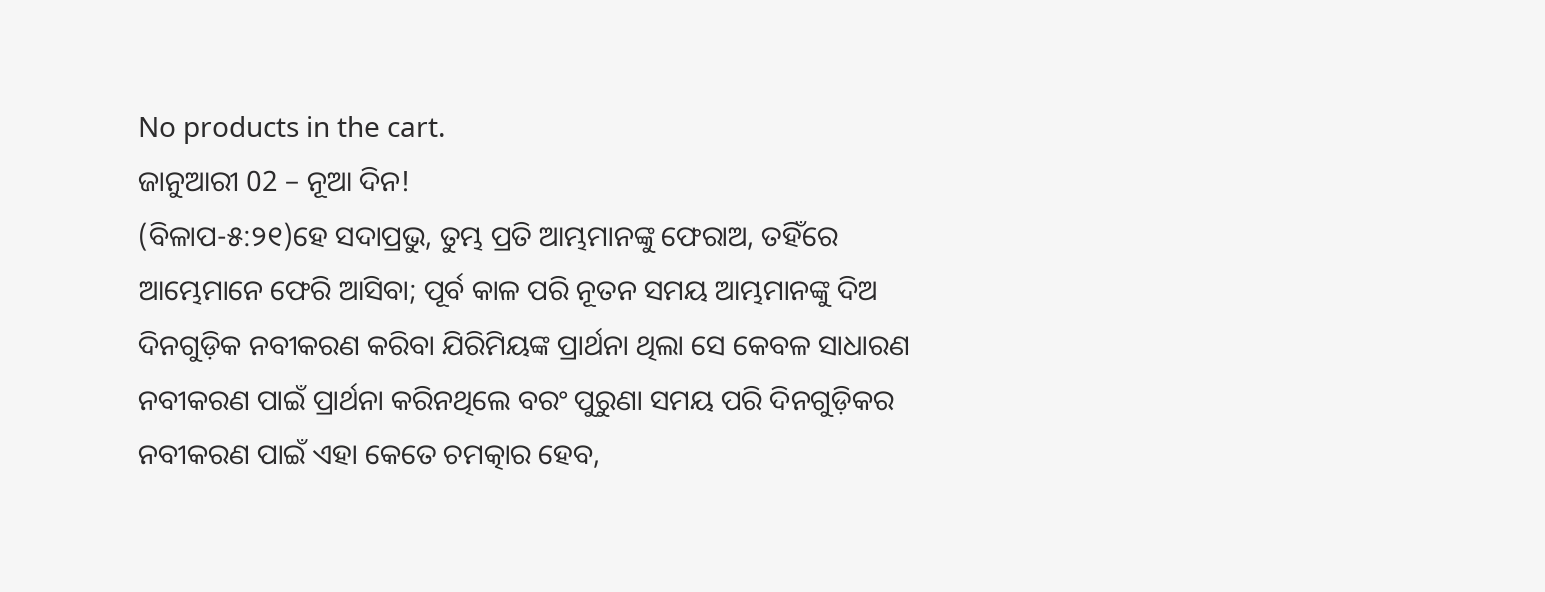No products in the cart.
ଜାନୁଆରୀ 02 – ନୂଆ ଦିନ!
(ବିଳାପ-୫:୨୧)ହେ ସଦାପ୍ରଭୁ, ତୁମ୍ଭ ପ୍ରତି ଆମ୍ଭମାନଙ୍କୁ ଫେରାଅ, ତହିଁରେ ଆମ୍ଭେମାନେ ଫେରି ଆସିବା; ପୂର୍ବ କାଳ ପରି ନୂତନ ସମୟ ଆମ୍ଭମାନଙ୍କୁ ଦିଅ
ଦିନଗୁଡ଼ିକ ନବୀକରଣ କରିବା ଯିରିମିୟଙ୍କ ପ୍ରାର୍ଥନା ଥିଲା ସେ କେବଳ ସାଧାରଣ ନବୀକରଣ ପାଇଁ ପ୍ରାର୍ଥନା କରିନଥିଲେ ବରଂ ପୁରୁଣା ସମୟ ପରି ଦିନଗୁଡ଼ିକର ନବୀକରଣ ପାଇଁ ଏହା କେତେ ଚମତ୍କାର ହେବ,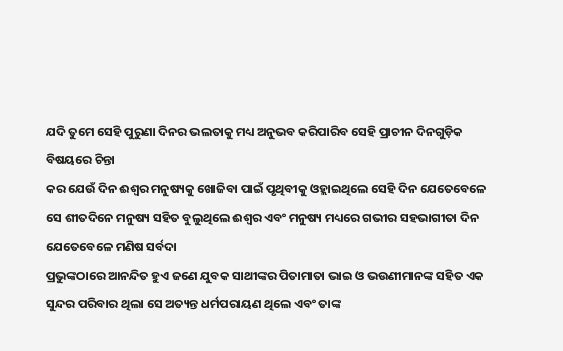ଯଦି ତୁମେ ସେହି ପୁରୁଣା ଦିନର ଭଲତାକୁ ମଧ୍ୟ ଅନୁଭବ କରିପାରିବ ସେହି ପ୍ରାଚୀନ ଦିନଗୁଡ଼ିକ ବିଷୟରେ ଚିନ୍ତା
କର ଯେଉଁ ଦିନ ଈଶ୍ବର ମନୁଷ୍ୟକୁ ଖୋଜିବା ପାଇଁ ପୃଥିବୀକୁ ଓହ୍ଲାଇଥିଲେ ସେହି ଦିନ ଯେତେବେଳେ ସେ ଶୀତଦିନେ ମନୁଷ୍ୟ ସହିତ ବୁଲୁଥିଲେ ଈଶ୍ବର ଏବଂ ମନୁଷ୍ୟ ମଧ୍ୟରେ ଗଭୀର ସହଭାଗୀତା ଦିନ ଯେତେବେଳେ ମଣିଷ ସର୍ବଦା
ପ୍ରଭୁଙ୍କଠାରେ ଆନନ୍ଦିତ ହୁଏ ଜଣେ ଯୁବକ ସାଥୀଙ୍କର ପିତାମାତା ଭାଇ ଓ ଭଉଣୀମାନଙ୍କ ସହିତ ଏକ ସୁନ୍ଦର ପରିବାର ଥିଲା ସେ ଅତ୍ୟନ୍ତ ଧର୍ମପରାୟଣ ଥିଲେ ଏବଂ ତାଙ୍କ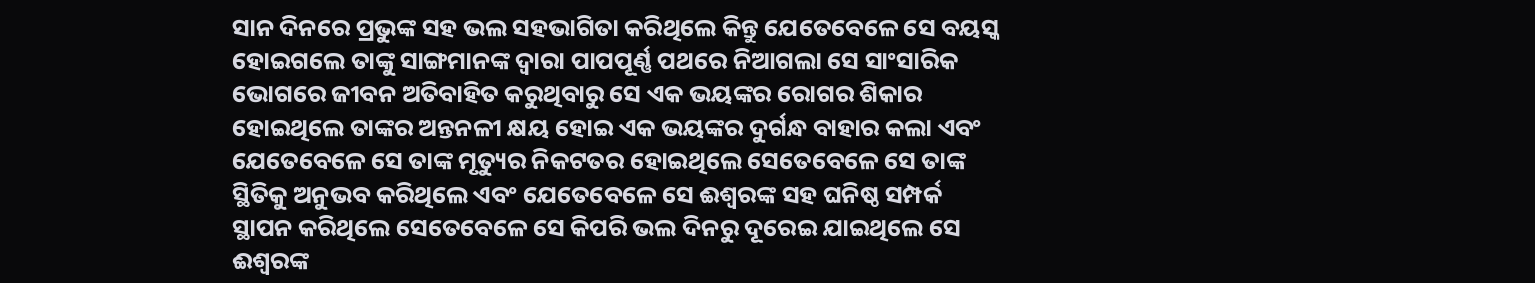ସାନ ଦିନରେ ପ୍ରଭୁଙ୍କ ସହ ଭଲ ସହଭାଗିତା କରିଥିଲେ କିନ୍ତୁ ଯେତେବେଳେ ସେ ବୟସ୍କ ହୋଇଗଲେ ତାଙ୍କୁ ସାଙ୍ଗମାନଙ୍କ ଦ୍ୱାରା ପାପପୂର୍ଣ୍ଣ ପଥରେ ନିଆଗଲା ସେ ସାଂସାରିକ ଭୋଗରେ ଜୀବନ ଅତିବାହିତ କରୁଥିବାରୁ ସେ ଏକ ଭୟଙ୍କର ରୋଗର ଶିକାର ହୋଇଥିଲେ ତାଙ୍କର ଅନ୍ତନଳୀ କ୍ଷୟ ହୋଇ ଏକ ଭୟଙ୍କର ଦୁର୍ଗନ୍ଧ ବାହାର କଲା ଏବଂ ଯେତେବେଳେ ସେ ତାଙ୍କ ମୃତ୍ୟୁର ନିକଟତର ହୋଇଥିଲେ ସେତେବେଳେ ସେ ତାଙ୍କ ସ୍ଥିତିକୁ ଅନୁଭବ କରିଥିଲେ ଏବଂ ଯେତେବେଳେ ସେ ଈଶ୍ବରଙ୍କ ସହ ଘନିଷ୍ଠ ସମ୍ପର୍କ ସ୍ଥାପନ କରିଥିଲେ ସେତେବେଳେ ସେ କିପରି ଭଲ ଦିନରୁ ଦୂରେଇ ଯାଇଥିଲେ ସେ ଈଶ୍ବରଙ୍କ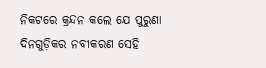ନିକଟରେ କ୍ରନ୍ଦନ କଲେ ଯେ ପୁରୁଣା
ଦିନଗୁଡ଼ିକର ନବୀକରଣ ସେହି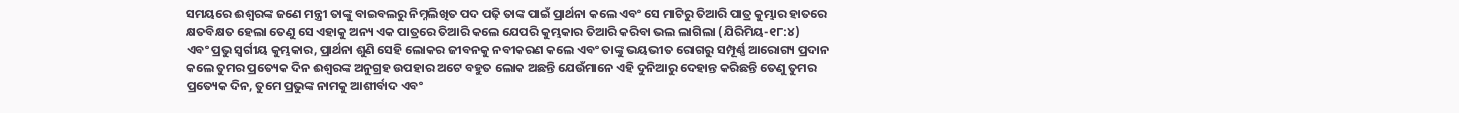ସମୟରେ ଈଶ୍ବରଙ୍କ ଜଣେ ମନ୍ତ୍ରୀ ତାଙ୍କୁ ବାଇବଲରୁ ନିମ୍ନଲିଖିତ ପଦ ପଢ଼ି ତାଙ୍କ ପାଇଁ ପ୍ରାର୍ଥନା କଲେ ଏବଂ ସେ ମାଟିରୁ ତିଆରି ପାତ୍ର କୁମ୍ଭାର ହାତରେ କ୍ଷତବିକ୍ଷତ ହେଲା ତେଣୁ ସେ ଏହାକୁ ଅନ୍ୟ ଏକ ପାତ୍ରରେ ତିଆରି କଲେ ଯେପରି କୁମ୍ଭକାର ତିଆରି କରିବା ଭଲ ଲାଗିଲା (ଯିରିମିୟ-୧୮:୪)
ଏବଂ ପ୍ରଭୁ ସ୍ୱର୍ଗୀୟ କୁମ୍ଭକାର, ପ୍ରାର୍ଥନା ଶୁଣି ସେହି ଲୋକର ଜୀବନକୁ ନବୀକରଣ କଲେ ଏବଂ ତାଙ୍କୁ ଭୟଭୀତ ରୋଗରୁ ସମ୍ପୂର୍ଣ୍ଣ ଆରୋଗ୍ୟ ପ୍ରଦାନ କଲେ ତୁମର ପ୍ରତ୍ୟେକ ଦିନ ଈଶ୍ବରଙ୍କ ଅନୁଗ୍ରହ ଉପହାର ଅଟେ ବହୁତ ଲୋକ ଅଛନ୍ତି ଯେଉଁମାନେ ଏହି ଦୁନିଆରୁ ଦେହାନ୍ତ କରିଛନ୍ତି ତେଣୁ ତୁମର ପ୍ରତ୍ୟେକ ଦିନ, ତୁମେ ପ୍ରଭୁଙ୍କ ନାମକୁ ଆଶୀର୍ବାଦ ଏବଂ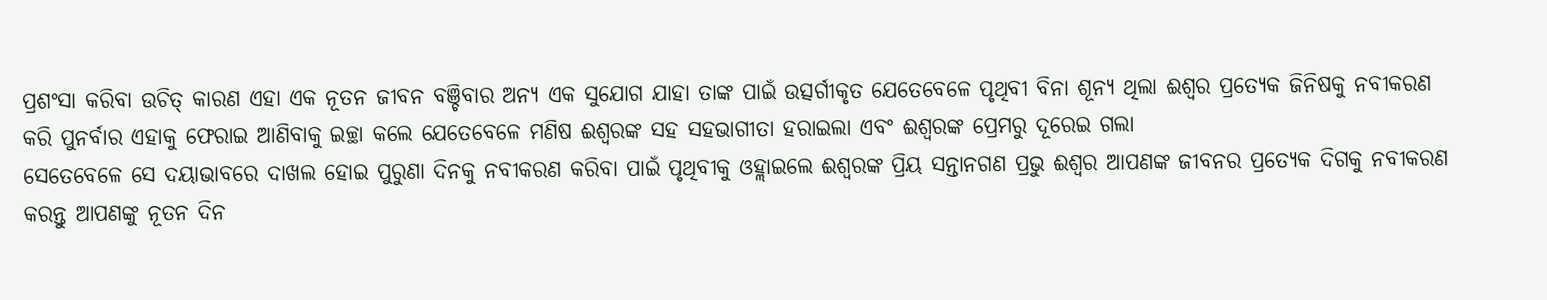ପ୍ରଶଂସା କରିବା ଉଚିତ୍ କାରଣ ଏହା ଏକ ନୂତନ ଜୀବନ ବଞ୍ଚିବାର ଅନ୍ୟ ଏକ ସୁଯୋଗ ଯାହା ତାଙ୍କ ପାଇଁ ଉତ୍ସର୍ଗୀକୃତ ଯେତେବେଳେ ପୃଥିବୀ ବିନା ଶୂନ୍ୟ ଥିଲା ଈଶ୍ବର ପ୍ରତ୍ୟେକ ଜିନିଷକୁ ନବୀକରଣ କରି ପୁନର୍ବାର ଏହାକୁ ଫେରାଇ ଆଣିବାକୁ ଇଚ୍ଛା କଲେ ଯେତେବେଳେ ମଣିଷ ଈଶ୍ବରଙ୍କ ସହ ସହଭାଗୀତା ହରାଇଲା ଏବଂ ଈଶ୍ବରଙ୍କ ପ୍ରେମରୁ ଦୂରେଇ ଗଲା
ସେତେବେଳେ ସେ ଦୟାଭାବରେ ଦାଖଲ ହୋଇ ପୁରୁଣା ଦିନକୁ ନବୀକରଣ କରିବା ପାଇଁ ପୃଥିବୀକୁ ଓହ୍ଲାଇଲେ ଈଶ୍ବରଙ୍କ ପ୍ରିୟ ସନ୍ତାନଗଣ ପ୍ରଭୁ ଈଶ୍ବର ଆପଣଙ୍କ ଜୀବନର ପ୍ରତ୍ୟେକ ଦିଗକୁ ନବୀକରଣ କରନ୍ତୁ ଆପଣଙ୍କୁ ନୂତନ ଦିନ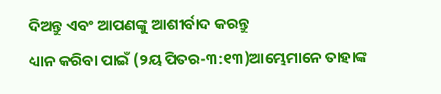ଦିଅନ୍ତୁ ଏବଂ ଆପଣଙ୍କୁ ଆଶୀର୍ବାଦ କରନ୍ତୁ
ଧ୍ୟାନ କରିବା ପାଇଁ (୨ୟ ପିତର-୩:୧୩)ଆମ୍ଭେମାନେ ତାହାଙ୍କ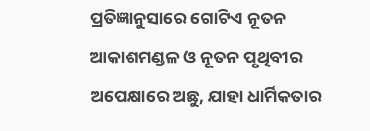ପ୍ରତିଜ୍ଞାନୁସାରେ ଗୋଟିଏ ନୂତନ ଆକାଶମଣ୍ଡଳ ଓ ନୂତନ ପୃଥିବୀର ଅପେକ୍ଷାରେ ଅଛୁ, ଯାହା ଧାର୍ମିକତାର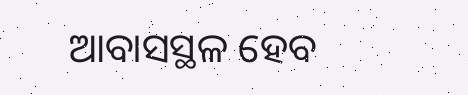ଆବାସସ୍ଥଳ ହେବ